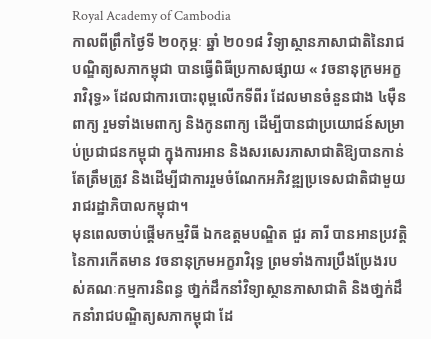Royal Academy of Cambodia
កាលពីព្រឹកថ្ងៃទី ២០កុម្ភៈ ឆ្នាំ ២០១៨ វិទ្យាស្ថានភាសាជាតិនៃរាជបណ្ឌិត្យសភាកម្ពុជា បានធ្វើពិធីប្រកាសផ្សាយ « វចនានុក្រមអក្ខរាវិរុទ្ធ» ដែលជាការបោះពុម្ពលើកទីពីរ ដែលមានចំនួនជាង ៤ម៉ឺនពាក្យ រួមទាំងមេពាក្យ និងកូនពាក្យ ដើម្បីបានជាប្រយោជន៍សម្រាប់ប្រជាជនកម្ពុជា ក្នុងការអាន និងសរសេរភាសាជាតិឱ្យបានកាន់តែត្រឹមត្រូវ និងដើម្បីជាការរួមចំណែកអភិវឌ្ឍប្រទេសជាតិជាមួយរាជរដ្ឋាភិបាលកម្ពុជា។
មុនពេលចាប់ផ្តើមកម្មវិធី ឯកឧត្តមបណ្ឌិត ជួរ គារី បានអានប្រវត្តិនៃការកើតមាន វចនានុក្រមអក្ខរាវិរុទ្ធ ព្រមទាំងការប្រឹងប្រែងរបស់គណៈកម្មការនិពន្ធ ថា្នក់ដឹកនាំវិទ្យាស្ថានភាសាជាតិ និងថា្នក់ដឹកនាំរាជបណ្ឌិត្យសភាកម្ពុជា ដែ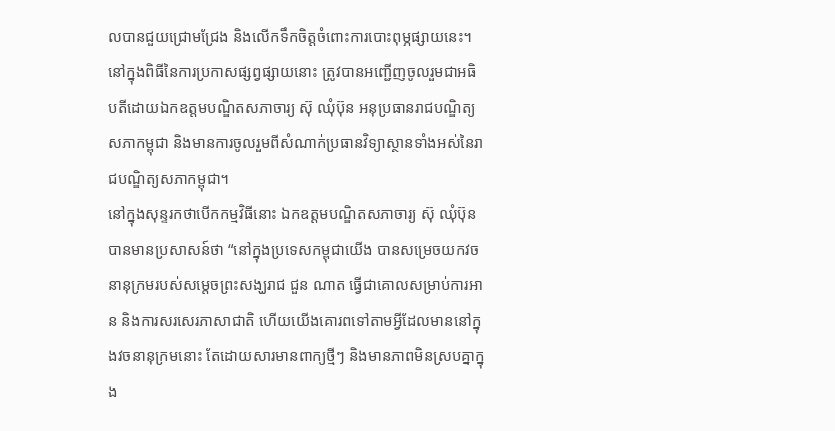លបានជួយជ្រោមជ្រែង និងលើកទឹកចិត្តចំពោះការបោះពុម្ភផ្សាយនេះ។ នៅក្នុងពិធីនៃការប្រកាសផ្សព្វផ្សាយនោះ ត្រូវបានអញ្ជើញចូលរួមជាអធិបតីដោយឯកឧត្តមបណ្ឌិតសភាចារ្យ ស៊ុ ឈុំប៊ុន អនុប្រធានរាជបណ្ឌិត្យសភាកម្ពុជា និងមានការចូលរួមពីសំណាក់ប្រធានវិទ្យាស្ថានទាំងអស់នៃរាជបណ្ឌិត្យសភាកម្ពុជា។
នៅក្នុងសុន្ទរកថាបើកកម្មវិធីនោះ ឯកឧត្តមបណ្ឌិតសភាចារ្យ ស៊ុ ឈុំប៊ុន បានមានប្រសាសន៍ថា “នៅក្នុងប្រទេសកម្ពុជាយើង បានសម្រេចយកវចនានុក្រមរបស់សម្តេចព្រះសង្ឃរាជ ជួន ណាត ធ្វើជាគោលសម្រាប់ការអាន និងការសរសេរភាសាជាតិ ហើយយើងគោរពទៅតាមអ្វីដែលមាននៅក្នុងវចនានុក្រមនោះ តែដោយសារមានពាក្យថ្មីៗ និងមានភាពមិនស្របគ្នាក្នុង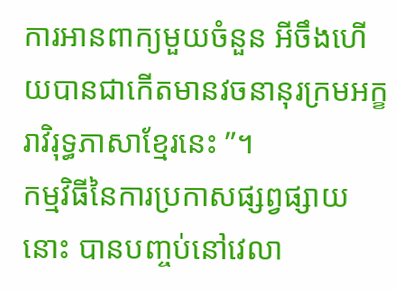ការអានពាក្យមួយចំនួន អីចឹងហើយបានជាកើតមានវចនានុរក្រមអក្ខរាវិរុទ្ធភាសាខ្មែរនេះ ”។
កម្មវិធីនៃការប្រកាសផ្សព្វផ្សាយនោះ បានបញ្ចប់នៅវេលា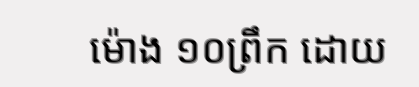ម៉ោង ១០ព្រឹក ដោយ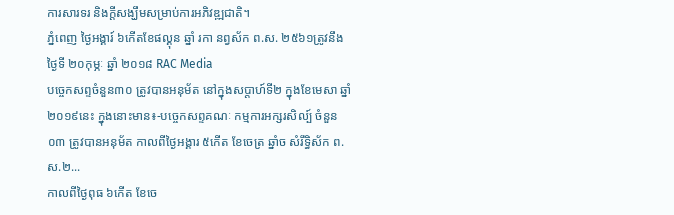ការសារទរ និងក្តីសង្ឃឹមសម្រាប់ការអភិវឌ្ឍជាតិ។
ភ្នំពេញ ថ្ងៃអង្គារ៍ ៦កើតខែផល្គុន ឆ្នាំ រកា នព្វស័ក ព.ស. ២៥៦១ត្រូវនឹងថ្ងៃទី ២០កុម្ភៈ ឆ្នាំ ២០១៨ RAC Media
បច្ចេកសព្ទចំនួន៣០ ត្រូវបានអនុម័ត នៅក្នុងសប្តាហ៍ទី២ ក្នុងខែមេសា ឆ្នាំ២០១៩នេះ ក្នុងនោះមាន៖-បច្ចេកសព្ទគណៈ កម្មការអក្សរសិល្ប៍ ចំនួន០៣ ត្រូវបានអនុម័ត កាលពីថ្ងៃអង្គារ ៥កើត ខែចេត្រ ឆ្នាំច សំរឹទ្ធិស័ក ព.ស.២...
កាលពីថ្ងៃពុធ ៦កេីត ខែចេ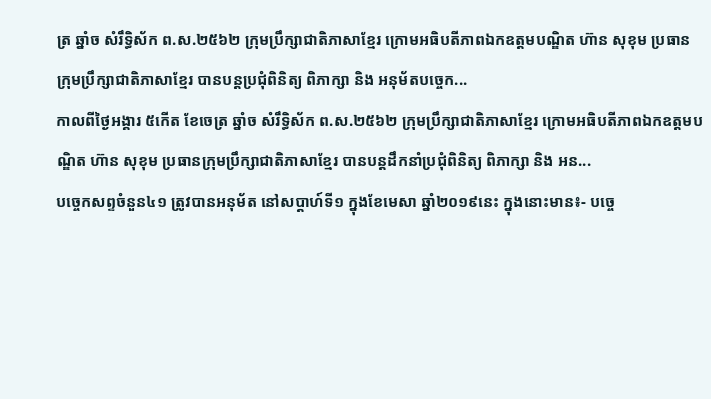ត្រ ឆ្នាំច សំរឹទ្ធិស័ក ព.ស.២៥៦២ ក្រុមប្រឹក្សាជាតិភាសាខ្មែរ ក្រោមអធិបតីភាពឯកឧត្តមបណ្ឌិត ហ៊ាន សុខុម ប្រធានក្រុមប្រឹក្សាជាតិភាសាខ្មែរ បានបន្តប្រជុំពិនិត្យ ពិភាក្សា និង អនុម័តបច្ចេក...
កាលពីថ្ងៃអង្គារ ៥កេីត ខែចេត្រ ឆ្នាំច សំរឹទ្ធិស័ក ព.ស.២៥៦២ ក្រុមប្រឹក្សាជាតិភាសាខ្មែរ ក្រោមអធិបតីភាពឯកឧត្តមបណ្ឌិត ហ៊ាន សុខុម ប្រធានក្រុមប្រឹក្សាជាតិភាសាខ្មែរ បានបន្តដឹកនាំប្រជុំពិនិត្យ ពិភាក្សា និង អន...
បច្ចេកសព្ទចំនួន៤១ ត្រូវបានអនុម័ត នៅសប្តាហ៍ទី១ ក្នុងខែមេសា ឆ្នាំ២០១៩នេះ ក្នុងនោះមាន៖- បច្ចេ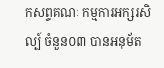កសព្ទគណៈ កម្មការអក្សរសិល្ប៍ ចំនួន០៣ បានអនុម័ត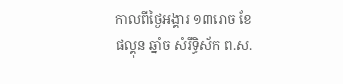កាលពីថ្ងៃអង្គារ ១៣រោច ខែផល្គុន ឆ្នាំច សំរឹទ្ធិស័ក ព.ស.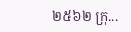២៥៦២ ក្រុ...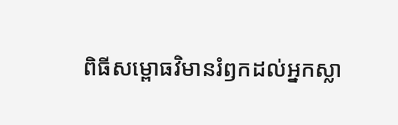ពិធីសម្ពោធវិមានរំឭកដល់អ្នកស្លា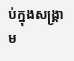ប់ក្នុងសង្គ្រាម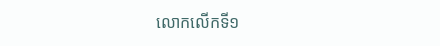លោកលើកទី១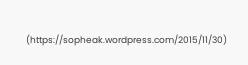(https://sopheak.wordpress.com/2015/11/30)